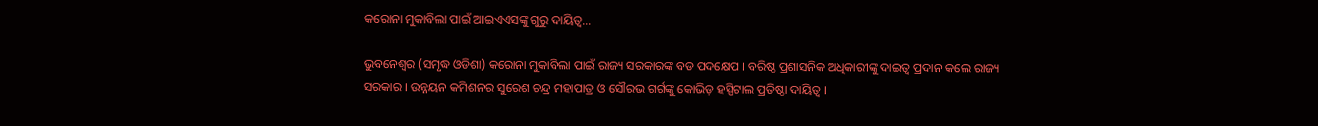କରୋନା ମୁକାବିଲା ପାଇଁ ଆଇଏଏସଙ୍କୁ ଗୁରୁ ଦାୟିତ୍ୱ…

ଭୁବନେଶ୍ୱର (ସମୃଦ୍ଧ ଓଡିଶା) କରୋନା ମୁକାବିଲା ପାଇଁ ରାଜ୍ୟ ସରକାରଙ୍କ ବଡ ପଦକ୍ଷେପ । ବରିଷ୍ଠ ପ୍ରଶାସନିକ ଅଧିକାରୀଙ୍କୁ ଦାଇତ୍ୱ ପ୍ରଦାନ କଲେ ରାଜ୍ୟ ସରକାର । ଉନ୍ନୟନ କମିଶନର ସୁରେଶ ଚନ୍ଦ୍ର ମହାପାତ୍ର ଓ ସୌରଭ ଗର୍ଗଙ୍କୁ କୋଭିଡ଼ ହସ୍ପିଟାଲ ପ୍ରତିଷ୍ଠା ଦାୟିତ୍ୱ ।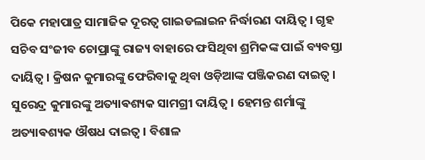ପିକେ ମହାପାତ୍ର ସାମାଜିକ ଦୂରତ୍ୱ ଗାଇଡଲାଇନ ନିର୍ଦ୍ଧାରଣ ଦାୟିତ୍ୱ । ଗୃହ ସଚିବ ସଂଜୀବ ଚୋପ୍ରାଙ୍କୁ ରାଜ୍ୟ ବାହାରେ ଫସିଥିବା ଶ୍ରମିକଙ୍କ ପାଇଁ ବ୍ୟବସ୍ତା ଦାୟିତ୍ୱ । କ୍ରିଷନ କୁମାରଙ୍କୁ ଫେରିବାକୁ ଥିବା ଓଡ଼ିଆଙ୍କ ପଞ୍ଜିକରଣ ଦାଇତ୍ୱ । ସୁରେନ୍ଦ୍ର କୁମାରଙ୍କୁ ଅତ୍ୟାଵଶ୍ୟକ ସାମଗ୍ରୀ ଦାୟିତ୍ୱ । ହେମନ୍ତ ଶର୍ମାଙ୍କୁ ଅତ୍ୟାଵଶ୍ୟକ ଔଷଧ ଦାଇତ୍ୱ । ବିଶାଳ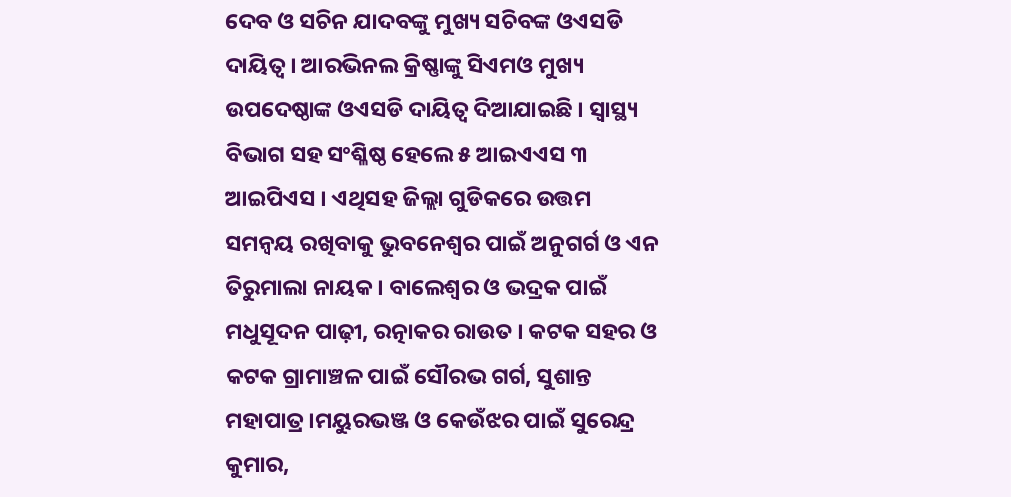ଦେବ ଓ ସଚିନ ଯାଦବଙ୍କୁ ମୁଖ୍ୟ ସଚିବଙ୍କ ଓଏସଡି ଦାୟିତ୍ୱ । ଆରଭିନଲ କ୍ରିଷ୍ଣାଙ୍କୁ ସିଏମଓ ମୁଖ୍ୟ ଉପଦେଷ୍ଠାଙ୍କ ଓଏସଡି ଦାୟିତ୍ୱ ଦିଆଯାଇଛି । ସ୍ୱାସ୍ଥ୍ୟ ବିଭାଗ ସହ ସଂଶ୍ଳିଷ୍ଠ ହେଲେ ୫ ଆଇଏଏସ ୩ ଆଇପିଏସ । ଏଥିସହ ଜିଲ୍ଲା ଗୁଡିକରେ ଉତ୍ତମ ସମନ୍ୱୟ ରଖିବାକୁ ଭୁବନେଶ୍ୱର ପାଇଁ ଅନୁଗର୍ଗ ଓ ଏନ ତିରୁମାଲା ନାୟକ । ବାଲେଶ୍ୱର ଓ ଭଦ୍ରକ ପାଇଁ ମଧୁସୂଦନ ପାଢ଼ୀ, ରତ୍ନାକର ରାଉତ । କଟକ ସହର ଓ କଟକ ଗ୍ରାମାଞ୍ଚଳ ପାଇଁ ସୌରଭ ଗର୍ଗ, ସୁଶାନ୍ତ ମହାପାତ୍ର ।ମୟୁରଭଞ୍ଜ ଓ କେଉଁଝର ପାଇଁ ସୁରେନ୍ଦ୍ର କୁମାର,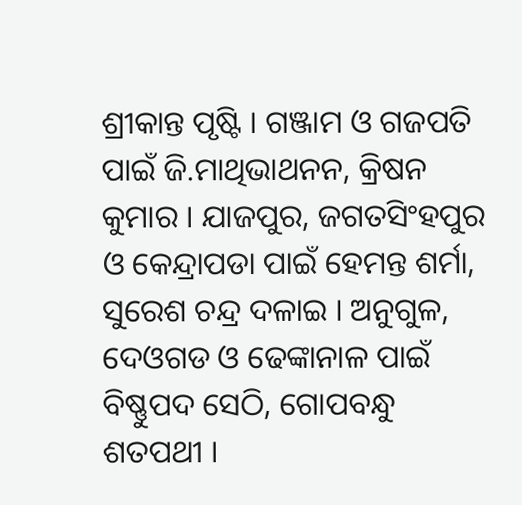ଶ୍ରୀକାନ୍ତ ପୃଷ୍ଟି । ଗଞ୍ଜାମ ଓ ଗଜପତି ପାଇଁ ଜି.ମାଥିଭାଥନନ, କ୍ରିଷନ କୁମାର । ଯାଜପୁର, ଜଗତସିଂହପୁର ଓ କେନ୍ଦ୍ରାପଡା ପାଇଁ ହେମନ୍ତ ଶର୍ମା, ସୁରେଶ ଚନ୍ଦ୍ର ଦଳାଇ । ଅନୁଗୁଳ, ଦେଓଗଡ ଓ ଢେଙ୍କାନାଳ ପାଇଁ ବିଷ୍ଣୁପଦ ସେଠି, ଗୋପବନ୍ଧୁ ଶତପଥୀ ।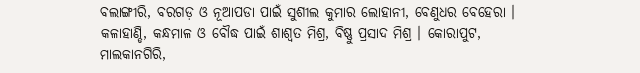ବଲାଙ୍ଗୀରି, ବରଗଡ଼ ଓ ନୂଆପଡା ପାଇଁ ସୁଶୀଲ କୁମାର ଲୋହାନୀ, ବେଣୁଧର ବେହେରା । କଳାହାଣ୍ଡି, କନ୍ଧମାଳ ଓ ବୌଦ୍ଧ ପାଇଁ ଶାଶ୍ୱତ ମିଶ୍ର, ବିଷ୍ଣୁ ପ୍ରସାଦ ମିଶ୍ର । କୋରାପୁଟ, ମାଲକାନଗିରି,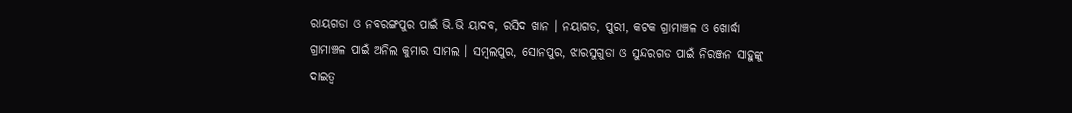ରାୟଗଡା ଓ ନବରଙ୍ଗପୁର ପାଇଁ ଭି.ଭି ୟାଦବ, ରସିଦ ଖାନ । ନୟାଗଡ, ପୁରୀ, କଟକ ଗ୍ରାମାଞ୍ଚଳ ଓ ଖୋର୍ଦ୍ଧା ଗ୍ରାମାଞ୍ଚଳ ପାଇଁ ଅନିଲ କୁମାର ସାମଲ । ସମ୍ବଲପୁର, ସୋନପୁର, ଝାରସୁଗୁଡା ଓ ସୁନ୍ଦରଗଡ ପାଇଁ ନିରଞ୍ଜନ ସାହୁଙ୍କୁ ଦାଇତ୍ୱ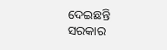ଦେଇଛନ୍ତି ସରକାର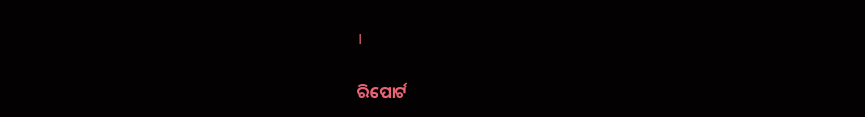।

ରିପୋର୍ଟ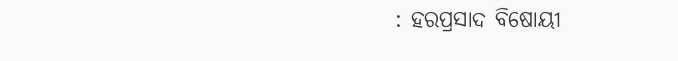: ହରପ୍ରସାଦ ବିଷୋୟୀ